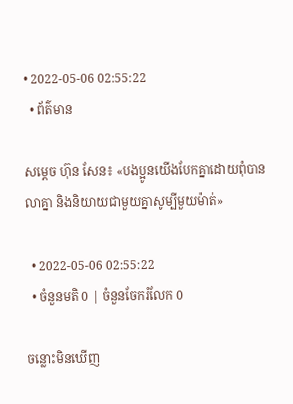• 2022-05-06 02:55:22
  • ព័ត៌មាន

សម្ដេច ហ៊ុន សែន៖ «បងប្អូនយើងបែកគ្នាដោយពុំបានលាគ្នា និងនិយាយជាមួយគ្នាសូម្បីមួយម៉ាត់»

  • 2022-05-06 02:55:22
  • ចំនួនមតិ 0 | ចំនួនចែករំលែក 0

ចន្លោះមិនឃើញ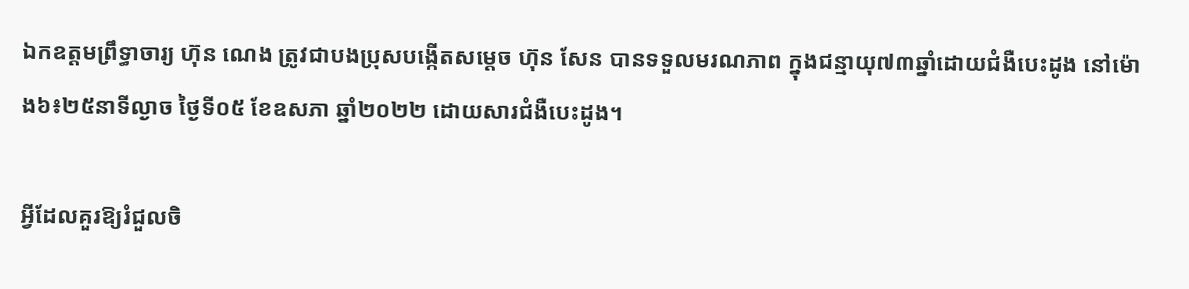ឯកឧត្ដមព្រឹទ្ធាចារ្យ ហ៊ុន ណេង ត្រូវជាបងប្រុសបង្កើតសម្ដេច ហ៊ុន សែន បានទទួលមរណភាព ក្នុងជន្មាយុ៧៣ឆ្នាំដោយជំងឺបេះដូង នៅម៉ោង៦៖២៥នាទីល្ងាច ថ្ងៃទី០៥ ខែឧសភា ឆ្នាំ២០២២ ដោយសារជំងឺបេះដូង។

អ្វីដែលគួរឱ្យរំជួលចិ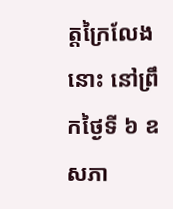ត្តក្រៃលែងនោះ នៅព្រឹកថ្ងៃទី ៦ ឧសភា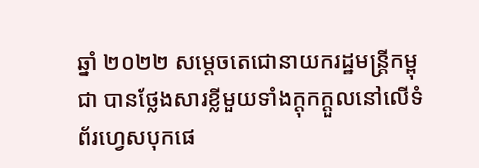ឆ្នាំ ២០២២ សម្ដេចតេជោនាយករដ្ឋមន្ត្រីកម្ពុជា បានថ្លែងសារខ្លីមួយទាំងក្ដុកក្ដួលនៅលើទំព័រហ្វេសបុកផេ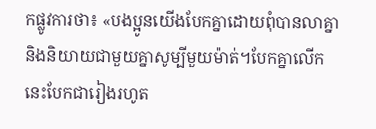កផ្លូវការថា៖ «បងប្អូនយើងបែកគ្នាដោយពុំបានលាគ្នានិងនិយាយជាមួយគ្នាសូម្បីមួយម៉ាត់។បែកគ្នាលើកនេះបែកជារៀងរហូត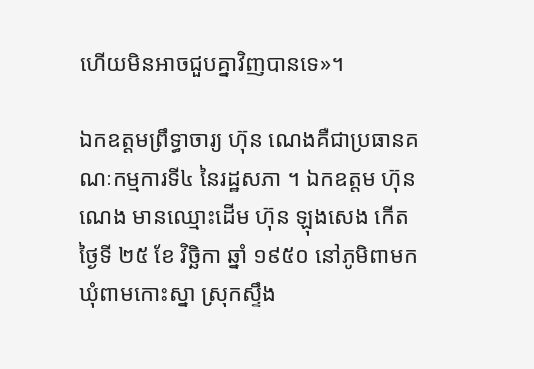ហើយមិនអាចជួបគ្នាវិញបានទេ»។

ឯកឧត្ដមព្រឹទ្ធាចារ្យ ហ៊ុន ណេងគឺជាប្រធានគណៈកម្មការទី៤ នៃរដ្ឋសភា ។ ឯកឧត្តម ហ៊ុន ណេង មានឈ្មោះដើម ហ៊ុន ឡុងសេង កើតថ្ងៃទី ២៥ ខែ វិច្ឆិកា ឆ្នាំ ១៩៥០ នៅភូមិពាមក ឃុំពាមកោះស្នា ស្រុកស្ទឹង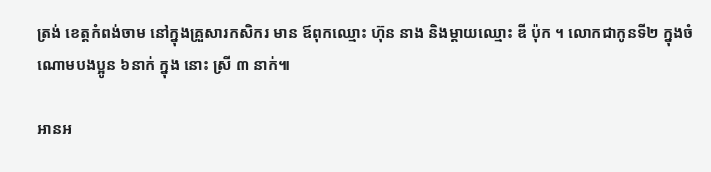ត្រង់ ខេត្តកំពង់ចាម នៅក្នុងគ្រួសារកសិករ មាន ឪពុកឈ្មោះ ហ៊ុន នាង និងម្តាយឈ្មោះ ឌី ប៉ុក ។ លោកជាកូនទី២ ក្នុងចំណោមបងប្អូន ៦នាក់ ក្នុង នោះ ស្រី ៣ នាក់៕

អានអ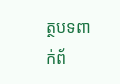ត្ថបទពាក់ព័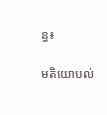ន្ធ៖

មតិយោបល់